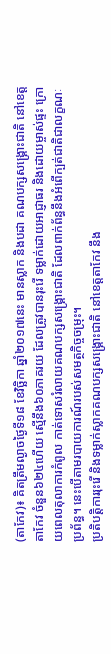(តាកែវ)៖ គិតត្រឹមល្ងាចថ្ងៃទី១៨ ខែវិច្ឆិកា ឆ្នាំ២០១៧នេះ មានស្លាក និងបដា គណបក្សសង្រ្គោះជាតិ នៅខេត្តតាកែវ ចំនួន៦២៤ហើយ ស្មើនឹង៦០ភាគរយ ដែលត្រូវបានរុះរើ ទម្លាក់ដោយអាជ្ញាធរ និងដោយម្ចាស់ផ្ទះ ក្រោយពេលតុលាការកំពូល កាត់ទោសរំលាយគណបក្សសង្រ្គោះជាតិ ដែលពាក់ព័ន្ធនឹងអំពើក្បត់ជាតិជាលក្ខណៈប្រព័ន្ធ។ នេះបើតាមរបាយការណ៍របស់សមត្ថកិច្ចចម្រុះ។
ប្រតិបត្តិការរុះរើ និងទម្លាក់ស្លាកគណបក្សសង្រ្គោះជាតិ នៅខេត្តតាកែវ នឹង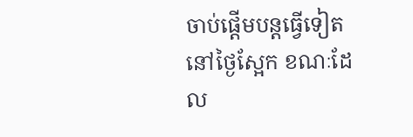ចាប់ផ្តើមបន្តធ្វើទៀត នៅថ្ងៃស្អែក ខណៈដែល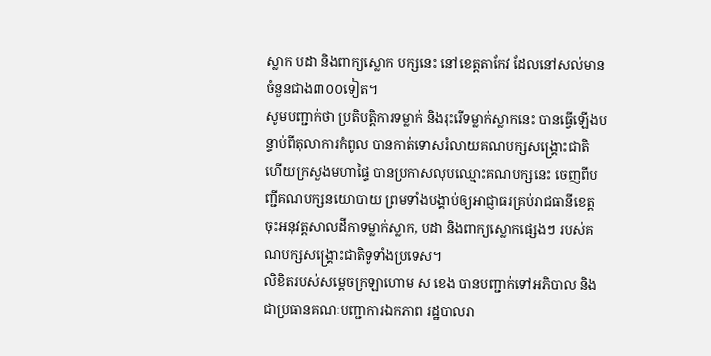ស្លាក បដា និងពាក្យស្លោក បក្សនេះ នៅខេត្តតាកែវ ដែលនៅសល់មានចំនួនជាង៣០០ទៀត។
សូមបញ្ជាក់ថា ប្រតិបត្តិការទម្លាក់ និងរុះរើទម្លាក់ស្លាកនេះ បានធ្វើឡើងបន្ទាប់ពីតុលាការកំពូល បានកាត់ទោសរំលាយគណបក្សសង្គ្រោះជាតិ ហើយក្រសួងមហាផ្ទៃ បានប្រកាសលុបឈ្មោះគណបក្សនេះ ចេញពីបញ្ជីគណបក្សនយោបាយ ព្រមទាំងបង្គាប់ឲ្យអាជ្ញាធរគ្រប់រាជធានីខេត្ត ចុះអនុវត្ដសាលដីកាទម្លាក់ស្លាក, បដា និងពាក្យស្លោកផ្សេងៗ របស់គណបក្សសង្គ្រោះជាតិទូទាំងប្រទេស។
លិខិតរបស់សម្ដេចក្រឡាហោម ស ខេង បានបញ្ជាក់ទៅអភិបាល និងជាប្រធានគណៈបញ្ជាការឯកភាព រដ្ឋបាលរា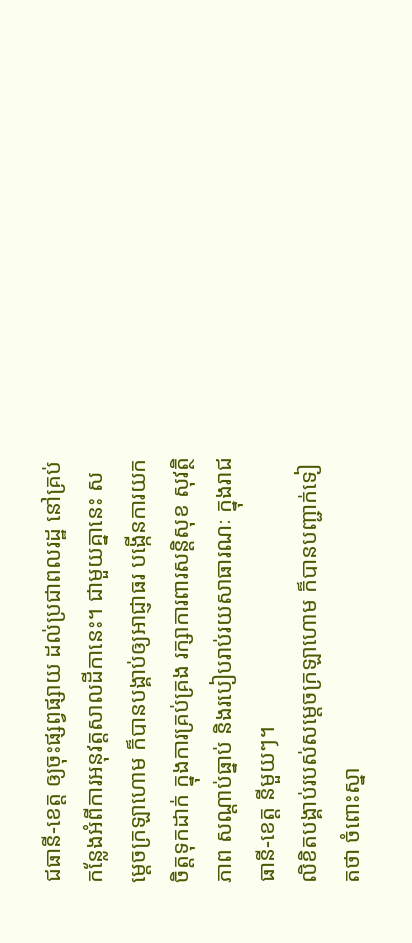ជធានី-ខេត្ត ឲ្យចុះផ្សព្វផ្សាយ ដល់ប្រជាពលរដ្ឋ នៅគ្រប់កន្លែងអំពីការអនុវត្តសាលដីកានេះ។ ជាមួយគ្នានេះ សម្ដេចក្រឡាហោម ក៏បានបង្គាប់ឲ្យអាជ្ញាធរ បង្កើនការយកចិត្តទុកដាក់ ក្នុងការគ្រប់គ្រង រក្សាការពារសន្ដិសុខ សុវត្ថិភាព សណ្ដាប់ធ្នាប់ និងរបៀបរាប់រយសាធារណៈ ក្នុងរាជធានី-ខេត្ដ នីមួយៗ។
លិខិតបង្គាប់របស់សម្ដេចក្រឡាហោម ក៏បានបញ្ជាក់ទៀតថា ចំពោះស្នា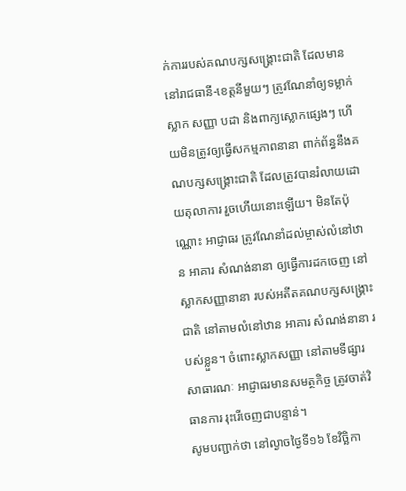ក់ការរបស់គណបក្សសង្គ្រោះជាតិ ដែលមាននៅរាជធានី-ខេត្តនីមួយៗ ត្រូវណែនាំឲ្យទម្លាក់ស្លាក សញ្ញា បដា និងពាក្យស្លោកផ្សេងៗ ហើយមិនត្រូវឲ្យធ្វើសកម្មភាពនានា ពាក់ព័ន្ធនឹងគណបក្សសង្គ្រោះជាតិ ដែលត្រូវបានរំលាយដោយតុលាការ រួចហើយនោះឡើយ។ មិនតែប៉ុណ្ណោះ អាជ្ញាធរ ត្រូវណែនាំដល់ម្ចាស់លំនៅឋាន អាគារ សំណង់នានា ឲ្យធ្វើការដកចេញ នៅស្លាកសញ្ញានានា របស់អតីតគណបក្សសង្គ្រោះជាតិ នៅតាមលំនៅឋាន អាគារ សំណង់នានា របស់ខ្លួន។ ចំពោះស្លាកសញ្ញា នៅតាមទីផ្សារសាធារណៈ អាជ្ញាធរមានសមត្ថកិច្ច ត្រូវចាត់វិធានការ រុះរើចេញជាបន្ទាន់។
សូមបញ្ជាក់ថា នៅល្ងាចថ្ងៃទី១៦ ខែវិច្ឆិកា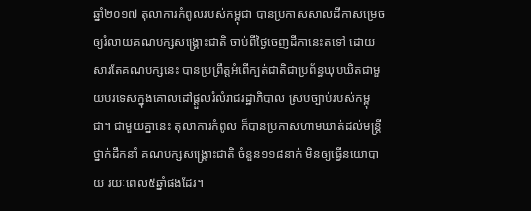ឆ្នាំ២០១៧ តុលាការកំពូលរបស់កម្ពុជា បានប្រកាសសាលដីកាសម្រេចឲ្យរំលាយគណបក្សសង្រ្គោះជាតិ ចាប់ពីថ្ងៃចេញដីកានេះតទៅ ដោយសារតែគណបក្សនេះ បានប្រព្រឹត្តអំពើក្បត់ជាតិជាប្រព័ន្ធឃុបឃិតជាមួយបរទេសក្នុងគោលដៅផ្តួលរំលំរាជរដ្ឋាភិបាល ស្របច្បាប់របស់កម្ពុជា។ ជាមួយគ្នានេះ តុលាការកំពូល ក៏បានប្រកាសហាមឃាត់ដល់មន្រ្តីថ្នាក់ដឹកនាំ គណបក្សសង្រ្គោះជាតិ ចំនួន១១៨នាក់ មិនឲ្យធ្វើនយោបាយ រយៈពេល៥ឆ្នាំផងដែរ។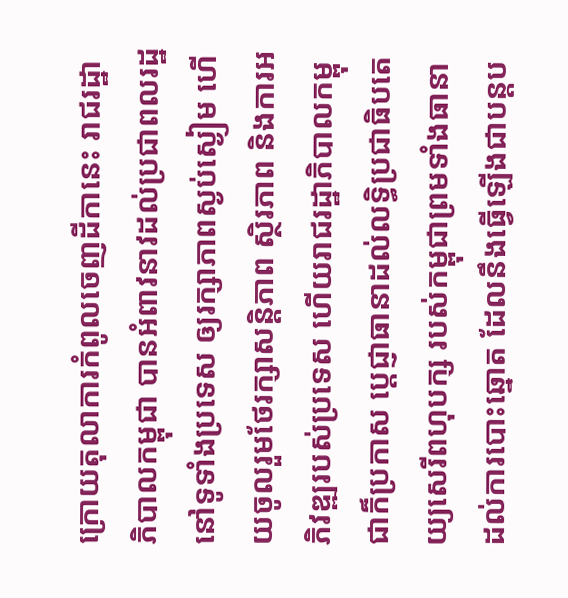ក្រោយតុលាការកំពូលចេញដីកានេះ រាជរដ្ឋាភិបាលកម្ពុជា បានអំពាវនាវដល់ប្រជាពលរដ្ឋនៅទូទាំងប្រទេស ឲ្យរក្សាភាពស្ងប់ស្ងៀម ហើយចូលរួមថែរក្សាសន្ដិភាព ស្ថិរភាព និងការអភិវឌ្ឍរបស់ប្រទេស ហើយរាជរដ្ឋាភិបាលកម្ពុជាក៏ប្រកាស ប្ដេជ្ញាធានាដល់លទ្ធិប្រជាធិបតេយ្យសេរីពហុបក្ស របស់កម្ពុជាព្រមទាំងធានាដល់ការបោះឆ្នោត ដែលនឹងធ្វើឡើងជាបន្ដប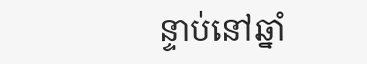ន្ទាប់នៅឆ្នាំ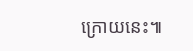ក្រោយនេះ៕